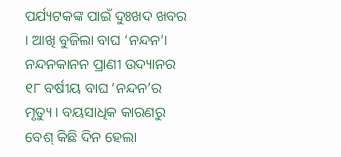ପର୍ଯ୍ୟଟକଙ୍କ ପାଇଁ ଦୁଃଖଦ ଖବର । ଆଖି ବୁଜିଲା ବାଘ ‘ନନ୍ଦନ’। ନନ୍ଦନକାନନ ପ୍ରାଣୀ ଉଦ୍ୟାନର ୧୮ ବର୍ଷୀୟ ବାଘ ‘ନନ୍ଦନ’ର ମୃତ୍ୟୁ । ବୟସାଧିକ କାରଣରୁ ବେଶ୍ କିଛି ଦିନ ହେଲା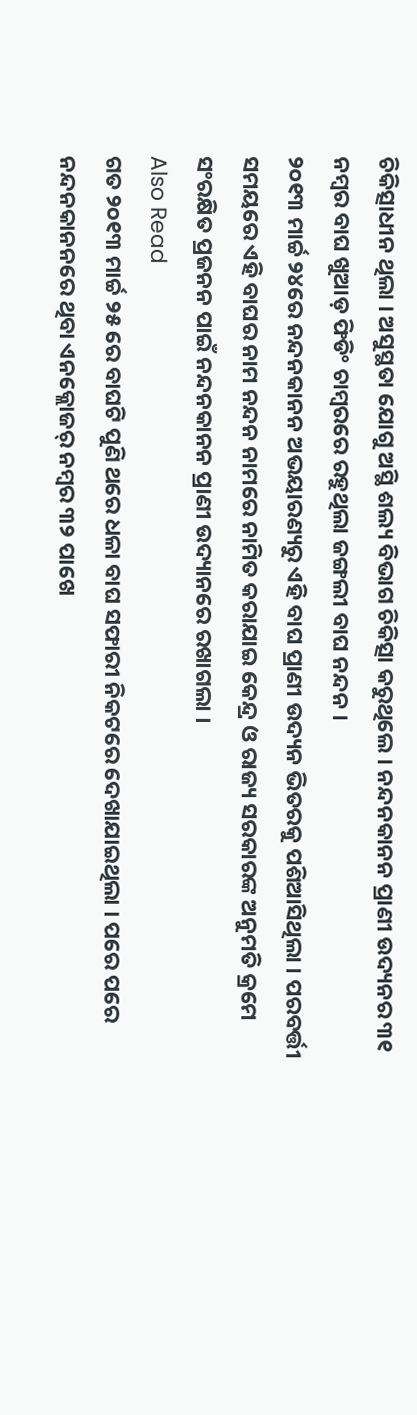ଚିକିତ୍ସାଧୀନ ଥିଲା । ଅସୁସ୍ଥତା ଯୋଗୁ ଅସ୍ଥି ଶଲ୍ୟ ବିଭାଗ ଚିକିତ୍ସା କରୁଥିଲେ । ନନ୍ଦନକାନନ ପ୍ରାଣୀ ଉଦ୍ୟନର ୩୧ ନମ୍ବର ବାଘ ଖୁଆଡ଼ ଫିଡିଂ ଚାମ୍ବରରେ ରହୁଥିଲା ଜଙ୍ଗଲୀ ବାଘ ନନ୍ଦନ ।
୨୦୧୩ ମାର୍ଚ୍ଚ ୨୪ରେ ନନ୍ଦନକାନନ ଅଭୟାରଣ୍ୟରୁ ଏହି ବାଘ ପ୍ରାଣୀ ଉଦ୍ୟନ ଭିତରକୁ ପଶିଆସିଥିଲା । ପରବର୍ତ୍ତୀ ସମୟରେ ଏହି ବାଘର ନାମ ନନ୍ଦନ ନାମରେ ନାମିତ କରାଯାଇ କେନ୍ଦ୍ର ଓ ରାଜ୍ୟ ସରକାରଙ୍କ ଅନୁମତି କ୍ରମେ ସଂରକ୍ଷିତ ପ୍ରଜନନ ପାଇଁ ନନ୍ଦନକାନନ ପ୍ରାଣୀ ଉଦ୍ୟାନରେ ରଖାଗଲା ।
Also Read
ଗତ ୨୦୧୩ ମାର୍ଚ୍ଚ ୨୫ ରେ ବାଘଟି ପୁଣି ଥରେ ଧଳା ବାଘ ସଫାରୀ ନିକଟରେ ଦେଖାଯାଇଥିଲା । ପରେ ପରେ ନନ୍ଦନକାନନରେ ଥିବା ଏନକ୍ଲୋଜର୍ ନମ୍ବର ୩୨ ପାଖେ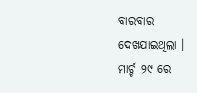ବାରବାର ଦେଖଯାଇଥିଲା । ମାର୍ଚ୍ଚ ୨୯ ରେ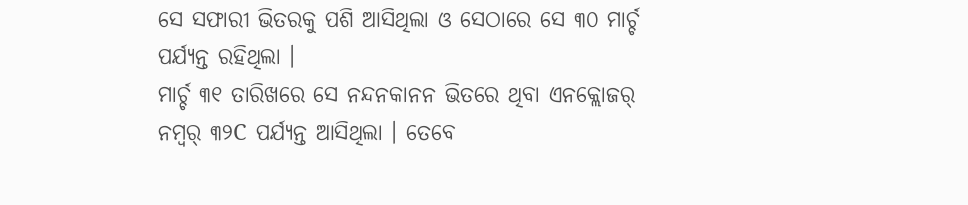ସେ ସଫାରୀ ଭିତରକୁ ପଶି ଆସିଥିଲା ଓ ସେଠାରେ ସେ ୩୦ ମାର୍ଚ୍ଚ ପର୍ଯ୍ୟନ୍ତ ରହିଥିଲା ।
ମାର୍ଚ୍ଚ ୩୧ ତାରିଖରେ ସେ ନନ୍ଦନକାନନ ଭିତରେ ଥିବା ଏନକ୍ଲୋଜର୍ ନମ୍ବର୍ ୩୨C ପର୍ଯ୍ୟନ୍ତ ଆସିଥିଲା । ତେବେ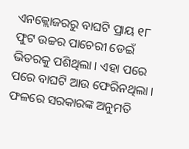ଏନକ୍ଲୋଜରରୁ ବାଘଟି ପ୍ରାୟ ୧୮ ଫୁଟ ଉଚ୍ଚର ପାଚେରୀ ଡେଇଁ ଭିତରକୁ ପଶିଥିଲା । ଏହା ପରେ ପରେ ବାଘଟି ଆଉ ଫେରିନଥିଲା । ଫଳରେ ସରକାରଙ୍କ ଅନୁମତି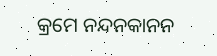କ୍ରମେ ନନ୍ଦନକାନନ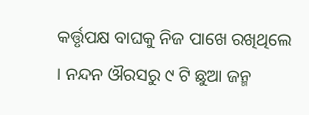କର୍ତ୍ତୃପକ୍ଷ ବାଘକୁ ନିଜ ପାଖେ ରଖିଥିଲେ । ନନ୍ଦନ ଔରସରୁ ୯ ଟି ଛୁଆ ଜନ୍ମ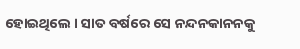ହୋଇଥିଲେ । ସାତ ବର୍ଷରେ ସେ ନନ୍ଦନକାନନକୁ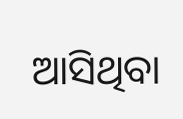ଆସିଥିବା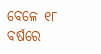ବେଳେ ୧୮ ବର୍ଷରେ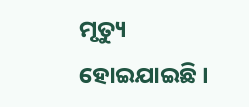ମୃତ୍ୟୁ ହୋଇଯାଇଛି ।